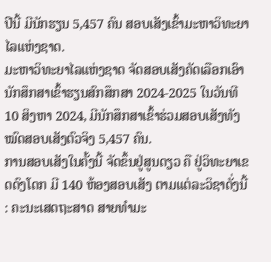ປີນີ້ ມີນັກຮຽນ 5,457 ຄົນ ສອບເສັງເຂົ້າມະຫາວິທະຍາໄລແຫ່ງຊາດ.
ມະຫາວິທະຍາໄລແຫ່ງຊາດ ຈັດສອບເສັງຄັດເລືອກເອົານັກສຶກສາເຂົ້າຮຽນສົກສຶກສາ 2024-2025 ໃນວັນທີ 10 ສິງຫາ 2024, ມີນັກສຶກສາເຂົ້າຮ່ວມສອບເສັງທັງໝົດສອບເສັງຕົວຈິງ 5,457 ຄົນ.
ການສອບເສັງໃນຄັ້ງນີ້ ຈັດຂຶ້ນຢູ່ສູນດຽວ ຄື ຢູ່ວິທະຍາເຂດດົງໂດກ ມີ 140 ຫ້ອງສອບເສັງ ຕາມແຕ່ລະວິຊາດັ່ງນີ້ : ຄະນະເສດຖະສາດ ສາຍທໍາມະ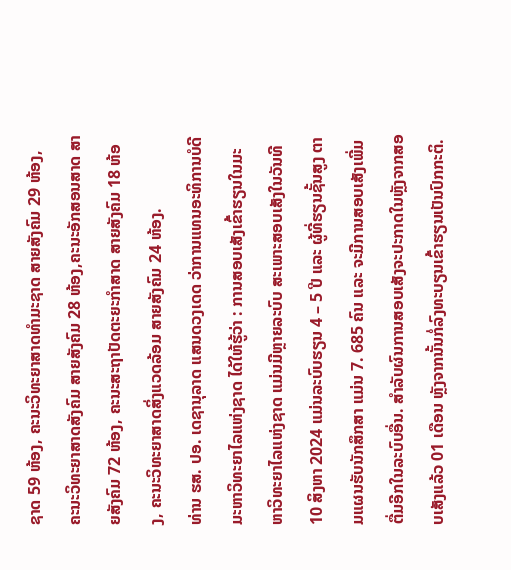ຊາດ 59 ຫ້ອງ, ຄະນະວິທະຍາສາດທຳມະຊາດ ສາຍສັງຄົມ 29 ຫ້ອງ, ຄະນະວິທະຍາສາດສັງຄົມ ສາຍສັງຄົມ 28 ຫ້ອງ,ຄະນະອັກສອນສາດ ສາຍສັງຄົມ 72 ຫ້ອງ, ຄະນະສະຖາປັດຕະຍະກຳສາດ ສາຍສັງຄົມ 18 ຫ້ອງ, ຄະນະວິທະຍາສາດສິ່ງແວດລ້ອມ ສາຍສັງຄົມ 24 ຫ້ອງ.
ທ່ານ ຮສ. ປອ. ເດຊານຸລາດ ແສນດວງເດດ ວ່າການແທນອະທິການບໍດີ ມະຫາວິທະຍາໄລແຫ່ງຊາດ ໄດ້ໃຫ້ຮູ້ວ່າ : ການສອບເສັງເຂົ້າຮຽນໃນມະຫາວິທະຍາໄລແຫ່ງຊາດ ແມ່ນມີຫຼາຍລະບົບ ສະເພາະສອບເສັງໃນວັນທີ 10 ສິງຫາ 2024 ແມ່ນລະບົບຮຽນ 4 – 5 ປີ ແລະ ຜູ້ທີ່ຮຽນຊັ້ນສູງ ຕາມແຜນຮັບນັກສຶກສາ ແມ່ນ 7. 685 ຄົນ ແລະ ຈະມີການສອບເສັງເພີ່ມຕື່ມອີກໃນລະບົບອື່ນ. ສໍາລັບຜົນການສອບເສັງຈະປະກາດໃນຫຼັງຈາກສອບເສັງແລ້ວ 01 ເດືອນ ຫຼັງຈາກນັ້ນກໍ່ລົງທະບຽນເຂົ້າຮຽນເປັນປົກກະຕິ.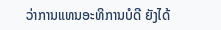ວ່າການແທນອະທິການບໍດີ ຍັງໄດ້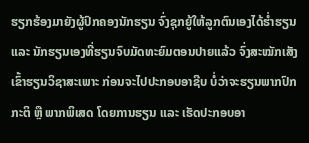ຮຽກຮ້ອງມາຍັງຜູ້ປົກຄອງນັກຮຽນ ຈົ່ງຊຸກຍູ້ໃຫ້ລູກຕົນເອງໄດ້ຮໍ່າຮຽນ ແລະ ນັກຮຽນເອງທີ່ຮຽນຈົບມັດທະຍົມຕອນປາຍແລ້ວ ຈົ່ງສະໝັກເສັງເຂົ້າຮຽນວິຊາສະເພາະ ກ່ອນຈະໄປປະກອບອາຊີບ ບໍ່ວ່າຈະຮຽນພາກປົກກະຕິ ຫຼື ພາກພິເສດ ໂດຍການຮຽນ ແລະ ເຮັດປະກອບອາ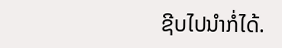ຊີບໄປນຳກໍ່ໄດ້.